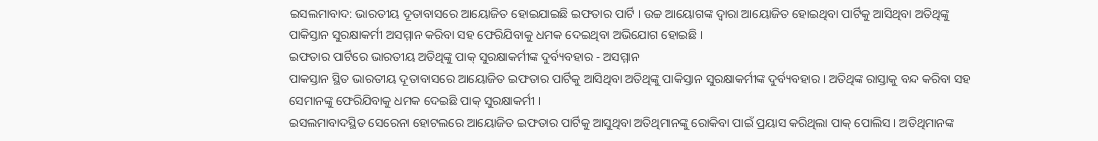ଇସଲମାବାଦ: ଭାରତୀୟ ଦୂତାବାସରେ ଆୟୋଜିତ ହୋଇଯାଇଛି ଇଫତାର ପାର୍ଟି । ଉଚ୍ଚ ଆୟୋଗଙ୍କ ଦ୍ବାରା ଆୟୋଜିତ ହୋଇଥିବା ପାର୍ଟିକୁ ଆସିଥିବା ଅତିଥିଙ୍କୁ ପାକିସ୍ତାନ ସୁରକ୍ଷାକର୍ମୀ ଅସମ୍ମାନ କରିବା ସହ ଫେରିଯିବାକୁ ଧମକ ଦେଇଥିବା ଅଭିଯୋଗ ହୋଇଛି ।
ଇଫତାର ପାର୍ଟିରେ ଭାରତୀୟ ଅତିଥିଙ୍କୁ ପାକ୍ ସୁରକ୍ଷାକର୍ମୀଙ୍କ ଦୁର୍ବ୍ୟବହାର - ଅସମ୍ମାନ
ପାକସ୍ତାନ ସ୍ଥିତ ଭାରତୀୟ ଦୂତାବାସରେ ଆୟୋଜିତ ଇଫତାର ପାର୍ଟିକୁ ଆସିଥିବା ଅତିଥିଙ୍କୁ ପାକିସ୍ତାନ ସୁରକ୍ଷାକର୍ମୀଙ୍କ ଦୁର୍ବ୍ୟବହାର । ଅତିଥିଙ୍କ ରାସ୍ତାକୁ ବନ୍ଦ କରିବା ସହ ସେମାନଙ୍କୁ ଫେରିଯିବାକୁ ଧମକ ଦେଇଛି ପାକ୍ ସୁରକ୍ଷାକର୍ମୀ ।
ଇସଲମାବାଦସ୍ଥିତ ସେରେନା ହୋଟଲରେ ଆୟୋଜିତ ଇଫତାର ପାର୍ଟିକୁ ଆସୁଥିବା ଅତିଥିମାନଙ୍କୁ ରୋକିବା ପାଇଁ ପ୍ରୟାସ କରିଥିଲା ପାକ୍ ପୋଲିସ । ଅତିଥିମାନଙ୍କ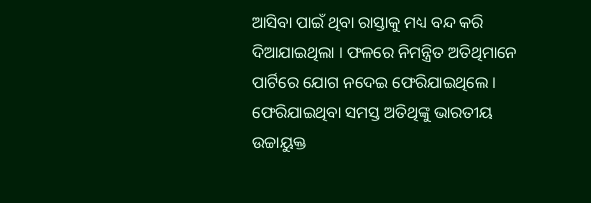ଆସିବା ପାଇଁ ଥିବା ରାସ୍ତାକୁ ମଧ୍ୟ ବନ୍ଦ କରି ଦିଆଯାଇଥିଲା । ଫଳରେ ନିମନ୍ତ୍ରିତ ଅତିଥିମାନେ ପାର୍ଟିରେ ଯୋଗ ନଦେଇ ଫେରିଯାଇଥିଲେ ।
ଫେରିଯାଇଥିବା ସମସ୍ତ ଅତିଥିଙ୍କୁ ଭାରତୀୟ ଉଚ୍ଚାୟୁକ୍ତ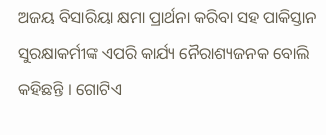ଅଜୟ ବିସାରିୟା କ୍ଷମା ପ୍ରାର୍ଥନା କରିବା ସହ ପାକିସ୍ତାନ ସୁରକ୍ଷାକର୍ମୀଙ୍କ ଏପରି କାର୍ଯ୍ୟ ନୈରାଶ୍ୟଜନକ ବୋଲି କହିଛନ୍ତି । ଗୋଟିଏ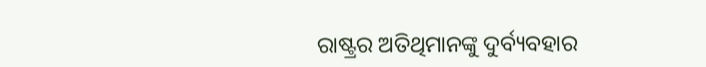ରାଷ୍ଟ୍ରର ଅତିଥିମାନଙ୍କୁ ଦୁର୍ବ୍ୟବହାର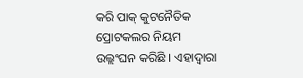କରି ପାକ୍ କୁଟନୈତିକ ପ୍ରୋଟକଲର ନିୟମ ଉଲ୍ଲଂଘନ କରିଛି । ଏହାଦ୍ବାରା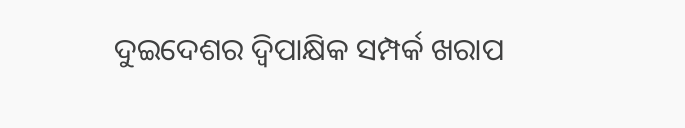ଦୁଇଦେଶର ଦ୍ବିପାକ୍ଷିକ ସମ୍ପର୍କ ଖରାପ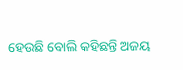ହେଉଛି ବୋଲି କହିଛନ୍ତି ଅଜୟ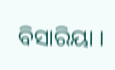ବିସାରିୟା ।